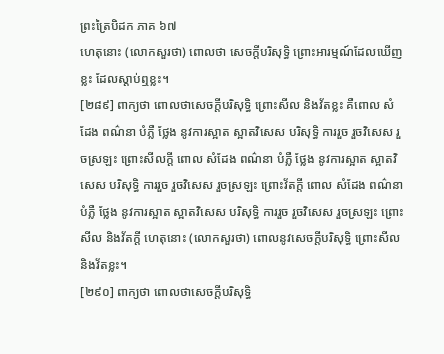ព្រះត្រៃបិដក ភាគ ៦៧
ហេតុនោះ (លោកសួរថា) ពោលថា សេចក្តីបរិសុទ្ធិ ព្រោះអារម្មណ៍ដែលឃើញខ្លះ ដែលស្តាប់ឮខ្លះ។
[២៨៩] ពាក្យថា ពោលថាសេចក្តីបរិសុទ្ធិ ព្រោះសីល និងវ័តខ្លះ គឺពោល សំដែង ពណ៌នា បំភ្លឺ ថ្លែង នូវការស្អាត ស្អាតវិសេស បរិសុទ្ធិ ការរួច រួចវិសេស រួចស្រឡះ ព្រោះសីលក្តី ពោល សំដែង ពណ៌នា បំភ្លឺ ថ្លែង នូវការស្អាត ស្អាតវិសេស បរិសុទ្ធិ ការរួច រួចវិសេស រួចស្រឡះ ព្រោះវ័តក្តី ពោល សំដែង ពណ៌នា បំភ្លឺ ថ្លែង នូវការស្អាត ស្អាតវិសេស បរិសុទ្ធិ ការរួច រួចវិសេស រួចស្រឡះ ព្រោះសីល និងវ័តក្តី ហេតុនោះ (លោកសួរថា) ពោលនូវសេចក្តីបរិសុទ្ធិ ព្រោះសីល និងវ័តខ្លះ។
[២៩០] ពាក្យថា ពោលថាសេចក្តីបរិសុទ្ធិ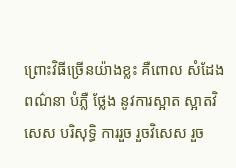ព្រោះវិធីច្រើនយ៉ាងខ្លះ គឺពោល សំដែង ពណ៌នា បំភ្លឺ ថ្លែង នូវការស្អាត ស្អាតវិសេស បរិសុទ្ធិ ការរួច រួចវិសេស រួច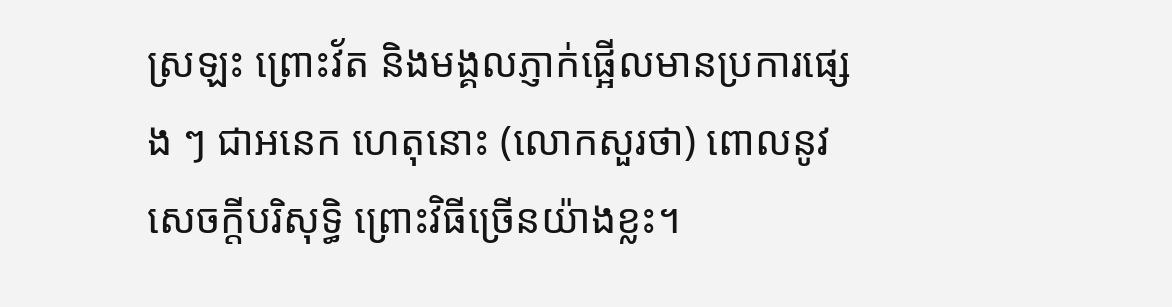ស្រឡះ ព្រោះវ័ត និងមង្គលភ្ញាក់ផ្អើលមានប្រការផ្សេង ៗ ជាអនេក ហេតុនោះ (លោកសួរថា) ពោលនូវសេចក្តីបរិសុទ្ធិ ព្រោះវិធីច្រើនយ៉ាងខ្លះ។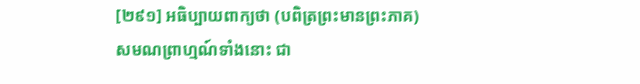[២៩១] អធិប្បាយពាក្យថា (បពិត្រព្រះមានព្រះភាគ) សមណព្រាហ្មណ៍ទាំងនោះ ជា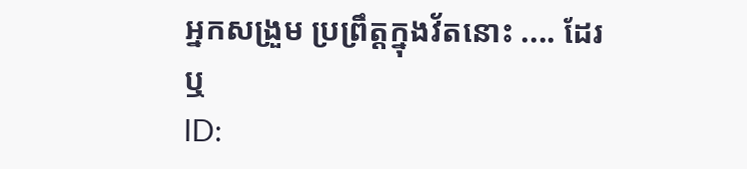អ្នកសង្រួម ប្រព្រឹត្តក្នុងវ័តនោះ .... ដែរឬ
ID: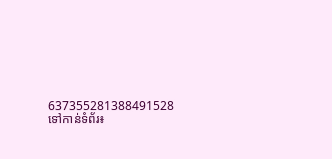637355281388491528
ទៅកាន់ទំព័រ៖